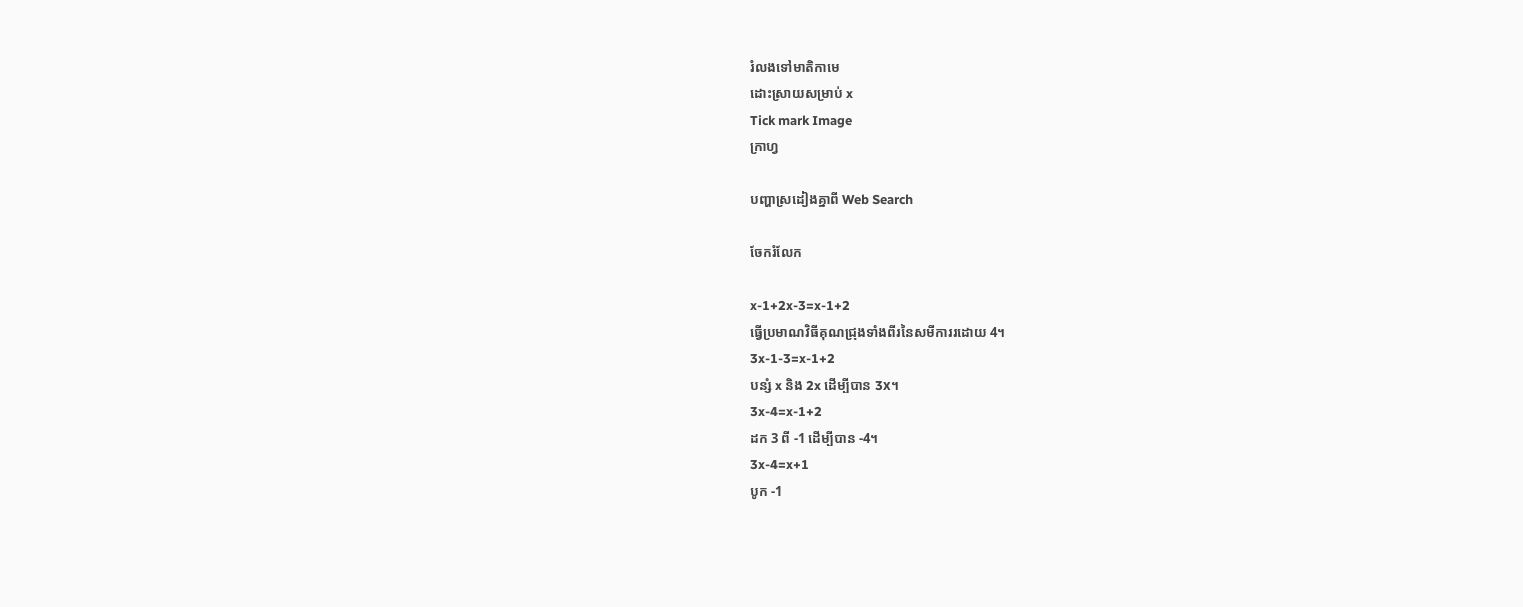រំលងទៅមាតិកាមេ
ដោះស្រាយសម្រាប់ x
Tick mark Image
ក្រាហ្វ

បញ្ហាស្រដៀងគ្នាពី Web Search

ចែករំលែក

x-1+2x-3=x-1+2
ធ្វើប្រមាណវិធីគុណជ្រុងទាំងពីរនៃសមីការរដោយ 4។
3x-1-3=x-1+2
បន្សំ x និង 2x ដើម្បីបាន 3x។
3x-4=x-1+2
ដក 3 ពី -1 ដើម្បីបាន -4។
3x-4=x+1
បូក -1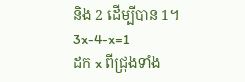និង 2 ដើម្បីបាន 1។
3x-4-x=1
ដក x ពីជ្រុងទាំង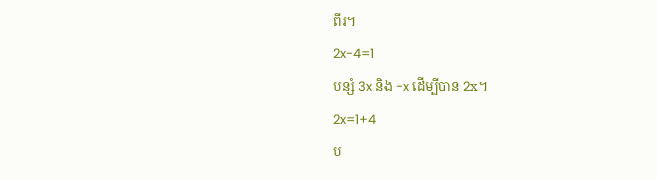ពីរ។
2x-4=1
បន្សំ 3x និង -x ដើម្បីបាន 2x។
2x=1+4
ប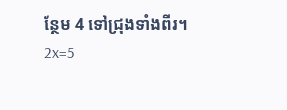ន្ថែម 4 ទៅជ្រុងទាំងពីរ។
2x=5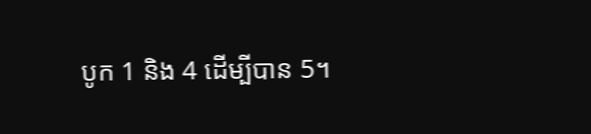បូក 1 និង 4 ដើម្បីបាន 5។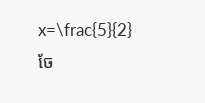x=\frac{5}{2}
ចែ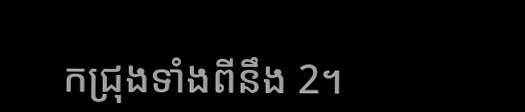កជ្រុងទាំងពីនឹង 2។